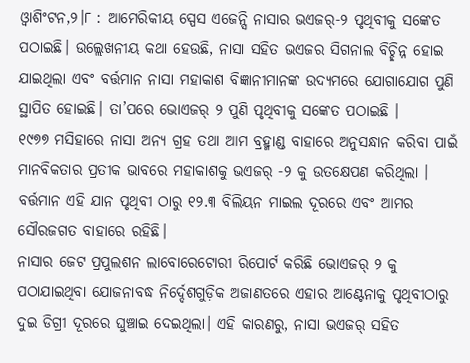ଓ୍ବାଶିଂଟନ,୨।୮ : ଆମେରିକୀୟ ସ୍ପେସ ଏଜେନ୍ସି ନାସାର ଭଏଜର୍-୨ ପୃଥିବୀକୁ ସଙ୍କେତ ପଠାଇଛି। ଉଲ୍ଲେଖନୀୟ କଥା ହେଉଛି, ନାସା ସହିତ ଭଏଜର ସିଗନାଲ ବିଚ୍ଛିନ୍ନ ହୋଇ ଯାଇଥିଲା ଏବଂ ବର୍ତ୍ତମାନ ନାସା ମହାକାଶ ବିଜ୍ଞାନୀମାନଙ୍କ ଉଦ୍ୟମରେ ଯୋଗାଯୋଗ ପୁଣି ସ୍ଥାପିତ ହୋଇଛି। ତା’ପରେ ଭୋଏଜର୍ ୨ ପୁଣି ପୃଥିବୀକୁ ସଙ୍କେତ ପଠାଇଛି ।
୧୯୭୭ ମସିହାରେ ନାସା ଅନ୍ୟ ଗ୍ରହ ତଥା ଆମ ବ୍ରହ୍ମାଣ୍ଡ ବାହାରେ ଅନୁସନ୍ଧାନ କରିବା ପାଇଁ ମାନବିକତାର ପ୍ରତୀକ ଭାବରେ ମହାକାଶକୁ ଭଏଜର୍ -୨ କୁ ଉତକ୍ଷେପଣ କରିଥିଲା । ବର୍ତ୍ତମାନ ଏହି ଯାନ ପୃଥିବୀ ଠାରୁ ୧୨.୩ ବିଲିୟନ ମାଇଲ ଦୂରରେ ଏବଂ ଆମର ସୌରଜଗତ ବାହାରେ ରହିଛି।
ନାସାର ଜେଟ ପ୍ରପୁଲଶନ ଲାବୋରେଟୋରୀ ରିପୋର୍ଟ କରିଛି ଭୋଏଜର୍ ୨ କୁ ପଠାଯାଇଥିବା ଯୋଜନାବଦ୍ଧ ନିର୍ଦ୍ଦେଶଗୁଡ଼ିକ ଅଜାଣତରେ ଏହାର ଆଣ୍ଟେନାକୁ ପୃଥିବୀଠାରୁ ଦୁଇ ଡିଗ୍ରୀ ଦୂରରେ ଘୁଞ୍ଚାଇ ଦେଇଥିଲା। ଏହି କାରଣରୁ, ନାସା ଭଏଜର୍ ସହିତ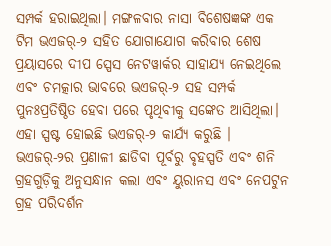ସମ୍ପର୍କ ହରାଇଥିଲା। ମଙ୍ଗଳବାର ନାସା ବିଶେଷଜ୍ଞଙ୍କ ଏକ ଟିମ ଭଏଜର୍-୨ ସହିତ ଯୋଗାଯୋଗ କରିବାର ଶେଷ ପ୍ରୟାସରେ ଦୀପ ସ୍ପେସ ନେଟୱାର୍କର ସାହାଯ୍ୟ ନେଇଥିଲେ ଏବଂ ଚମତ୍କାର ଭାବରେ ଭଏଜର୍-୨ ସହ ସମ୍ପର୍କ ପୁନଃପ୍ରତିଷ୍ଠିତ ହେବା ପରେ ପୃଥିବୀକୁ ସଙ୍କେତ ଆସିଥିଲା। ଏହା ସ୍ପଷ୍ଟ ହୋଇଛି ଭଏଜର୍-୨ କାର୍ଯ୍ୟ କରୁଛି ।
ଭଏଜର୍-୨ର ପ୍ରଣାଳୀ ଛାଡିବା ପୂର୍ବରୁ ବୃହସ୍ପତି ଏବଂ ଶନି ଗ୍ରହଗୁଡ଼ିକୁ ଅନୁସନ୍ଧାନ କଲା ଏବଂ ୟୁରାନସ ଏବଂ ନେପଟୁନ ଗ୍ରହ ପରିଦର୍ଶନ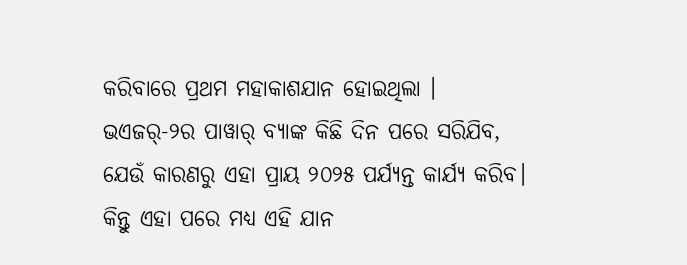କରିବାରେ ପ୍ରଥମ ମହାକାଶଯାନ ହୋଇଥିଲା ।
ଭଏଜର୍-୨ର ପାୱାର୍ ବ୍ୟାଙ୍କ କିଛି ଦିନ ପରେ ସରିଯିବ, ଯେଉଁ କାରଣରୁ ଏହା ପ୍ରାୟ ୨୦୨୫ ପର୍ଯ୍ୟନ୍ତ କାର୍ଯ୍ୟ କରିବ। କିନ୍ତୁ ଏହା ପରେ ମଧ୍ୟ ଏହି ଯାନ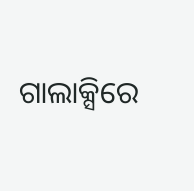ଗାଲାକ୍ସିରେ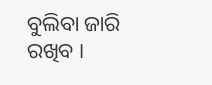ବୁଲିବା ଜାରି ରଖିବ ।